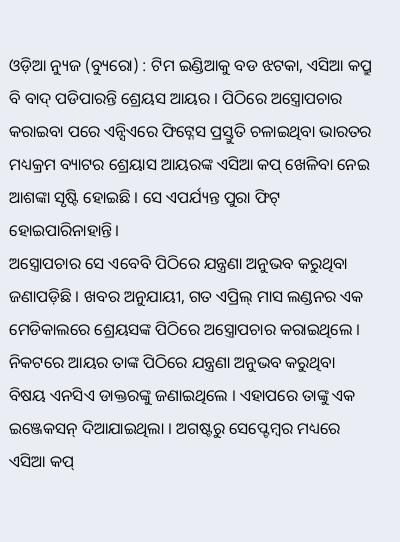ଓଡ଼ିଆ ନ୍ୟୁଜ (ବ୍ୟୁରୋ) : ଟିମ ଇଣ୍ଡିଆକୁ ବଡ ଝଟକା, ଏସିଆ କପ୍ରୁ ବି ବାଦ୍ ପଡିପାରନ୍ତି ଶ୍ରେୟସ ଆୟର । ପିଠିରେ ଅସ୍ତ୍ରୋପଚାର କରାଇବା ପରେ ଏନ୍ସିଏରେ ଫିଟ୍ନେସ ପ୍ରସ୍ତୁତି ଚଳାଇଥିବା ଭାରତର ମଧ୍ୟକ୍ରମ ବ୍ୟାଟର ଶ୍ରେୟାସ ଆୟରଙ୍କ ଏସିଆ କପ୍ ଖେଳିବା ନେଇ ଆଶଙ୍କା ସୃଷ୍ଟି ହୋଇଛି । ସେ ଏପର୍ଯ୍ୟନ୍ତ ପୁରା ଫିଟ୍ ହୋଇପାରିନାହାନ୍ତି।
ଅସ୍ତ୍ରୋପଚାର ସେ ଏବେବି ପିଠିରେ ଯନ୍ତ୍ରଣା ଅନୁଭବ କରୁଥିବା ଜଣାପଡ଼ିଛି । ଖବର ଅନୁଯାୟୀ, ଗତ ଏପ୍ରିଲ୍ ମାସ ଲଣ୍ଡନର ଏକ ମେଡିକାଲରେ ଶ୍ରେୟସଙ୍କ ପିଠିରେ ଅସ୍ତ୍ରୋପଚାର କରାଇଥିଲେ । ନିକଟରେ ଆୟର ତାଙ୍କ ପିଠିରେ ଯନ୍ତ୍ରଣା ଅନୁଭବ କରୁଥିବା ବିଷୟ ଏନସିଏ ଡାକ୍ତରଙ୍କୁ ଜଣାଇଥିଲେ । ଏହାପରେ ତାଙ୍କୁ ଏକ ଇଞ୍ଜେକସନ୍ ଦିଆଯାଇଥିଲା । ଅଗଷ୍ଟରୁ ସେପ୍ଟେମ୍ବର ମଧ୍ୟରେ ଏସିଆ କପ୍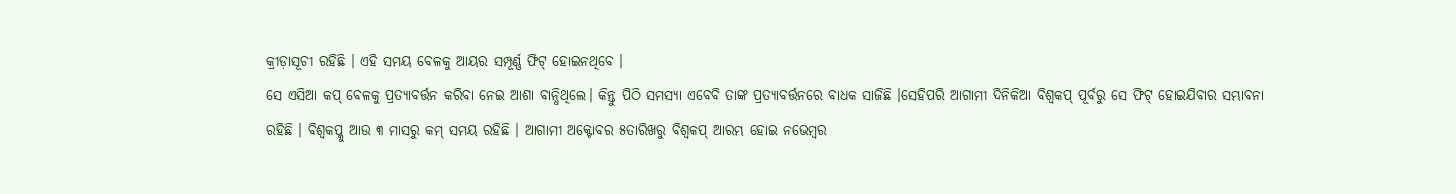କ୍ରୀଡ଼ାସୂଚୀ ରହିଛି । ଏହି ସମୟ ବେଳକୁ ଆୟର ସମ୍ପୂର୍ଣ୍ଣ ଫିଟ୍ ହୋଇନଥିବେ ।
ସେ ଏସିଆ କପ୍ ବେଳକୁ ପ୍ରତ୍ୟାବର୍ତ୍ତନ କରିବା ନେଇ ଆଶା ବାନ୍ଧିଥିଲେ। କିନ୍ତୁ ପିଠି ସମସ୍ୟା ଏବେବି ତାଙ୍କ ପ୍ରତ୍ୟାବର୍ତ୍ତନରେ ବାଧକ ସାଜିଛି ।ସେହିପରି ଆଗାମୀ ଦିନିକିଆ ବିଶ୍ୱକପ୍ ପୂର୍ବରୁ ସେ ଫିଟ୍ ହୋଇଯିବାର ସମ୍ଭାବନା ରହିଛି । ବିଶ୍ୱକପ୍କୁ ଆଉ ୩ ମାସରୁ କମ୍ ସମୟ ରହିଛି । ଆଗାମୀ ଅକ୍ଟୋବର ୫ତାରିଖରୁ ବିଶ୍ୱକପ୍ ଆରମ୍ଭ ହୋଇ ନଭେମ୍ବର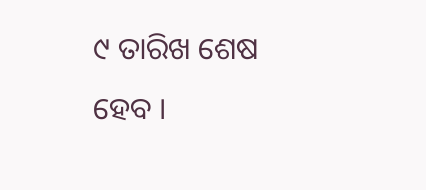୯ ତାରିଖ ଶେଷ ହେବ ।